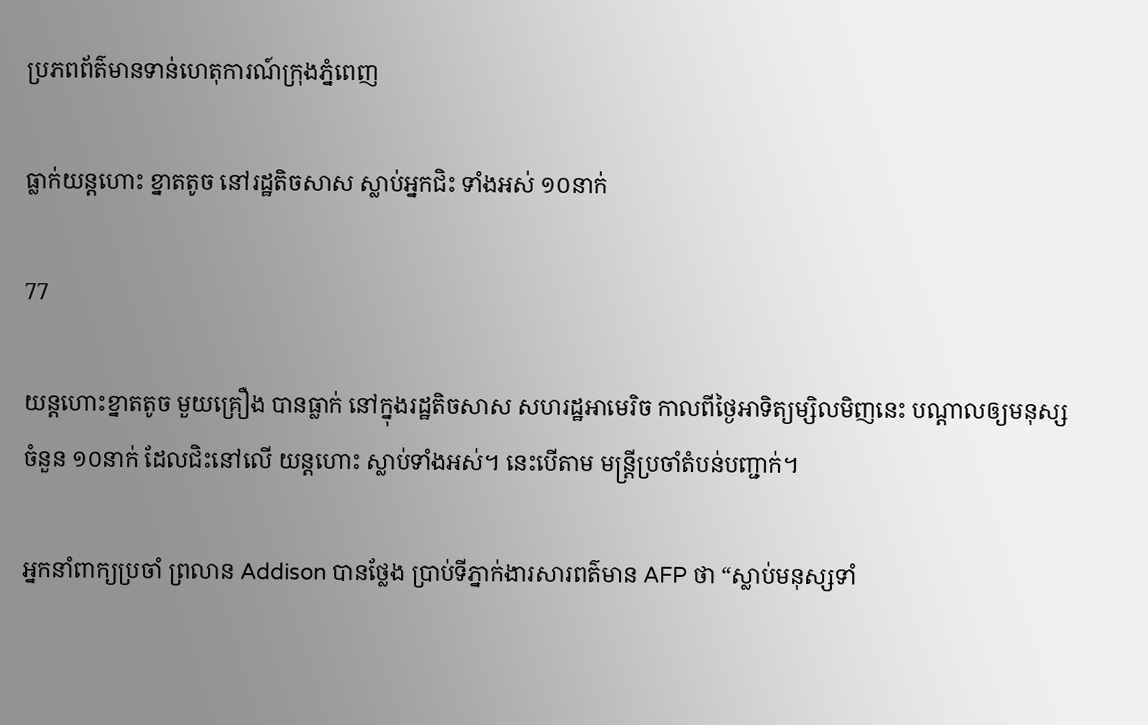ប្រភពព័ត៌មានទាន់ហេតុការណ៍ក្រុងភ្នំពេញ

ធ្លាក់យន្តហោះ ខ្នាតតូច នៅរដ្ឋតិចសាស ស្លាប់អ្នកជិះ ទាំងអស់ ១០នាក់

77

យន្តហោះខ្នាតតូច មួយគ្រឿង បានធ្លាក់ នៅក្នុងរដ្ឋតិចសាស សហរដ្ឋអាមេរិច កាលពីថ្ងៃអាទិត្យម្សិលមិញនេះ បណ្តាលឲ្យមនុស្សចំនួន ១០នាក់ ដែលជិះនៅលើ យន្តហោះ ស្លាប់ទាំងអស់។ នេះបើតាម មន្រ្តីប្រចាំតំបន់បញ្ជាក់។

អ្នកនាំពាក្យប្រចាំ ព្រលាន Addison បានថ្លែង ប្រាប់ទីភ្នាក់ងារសារពត៌មាន AFP ថា “ស្លាប់មនុស្សទាំ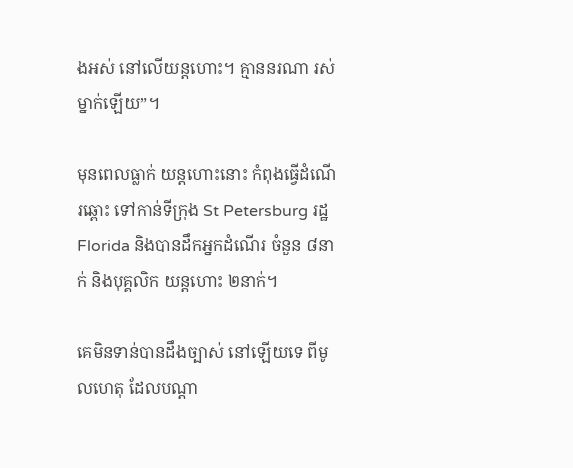ងអស់ នៅលើយន្តហោះ។ គ្មាននរណា រស់ម្នាក់ឡើយ”។

មុនពេលធ្លាក់ យន្តហោះនោះ កំពុងធ្វើដំណើរឆ្ពោះ ទៅកាន់ទីក្រុង St Petersburg រដ្ឋ Florida និងបានដឹកអ្នកដំណើរ ចំនួន ៨នាក់ និងបុគ្គលិក យន្តហោះ ២នាក់។

គេមិនទាន់បានដឹងច្បាស់ នៅឡើយទេ ពីមូលហេតុ ដែលបណ្តា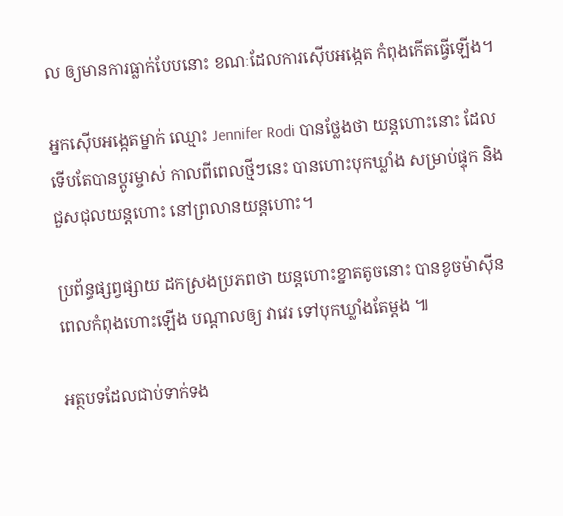ល ឲ្យមានការធ្លាក់បែបនោះ ខណៈដែលការស៊ើបអង្កេត កំពុងកើតធ្វើឡើង។

អ្នកស៊ើបអង្កេតម្នាក់ ឈ្មោះ Jennifer Rodi បានថ្លែងថា យន្តហោះនោះ ដែលទើបតែបានប្តូរម្ចាស់ កាលពីពេលថ្មីៗនេះ បានហោះបុកឃ្លាំង សម្រាប់ផ្ទុក និងជួសជុលយន្តហោះ នៅព្រលានយន្តហោះ។

ប្រព័ន្ធផ្សព្វផ្សាយ ដកស្រងប្រភពថា យន្តហោះខ្នាតតូចនោះ បានខូចម៉ាស៊ីន ពេលកំពុងហោះឡើង បណ្តាលឲ្យ វាវេរ ទៅបុកឃ្លាំងតែម្តង ៕

អត្ថបទដែលជាប់ទាក់ទង